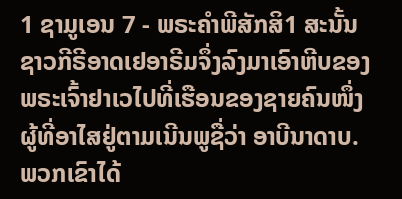1 ຊາມູເອນ 7 - ພຣະຄຳພີສັກສິ1 ສະນັ້ນ ຊາວກີຣີອາດເຢອາຣີມຈຶ່ງລົງມາເອົາຫີບຂອງພຣະເຈົ້າຢາເວໄປທີ່ເຮືອນຂອງຊາຍຄົນໜຶ່ງຜູ້ທີ່ອາໄສຢູ່ຕາມເນີນພູຊື່ວ່າ ອາບີນາດາບ. ພວກເຂົາໄດ້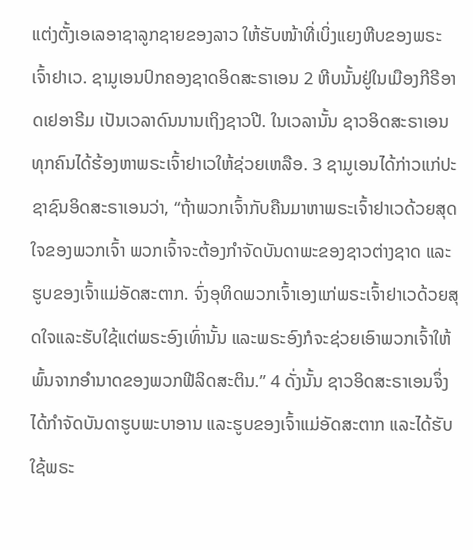ແຕ່ງຕັ້ງເອເລອາຊາລູກຊາຍຂອງລາວ ໃຫ້ຮັບໜ້າທີ່ເບິ່ງແຍງຫີບຂອງພຣະເຈົ້າຢາເວ. ຊາມູເອນປົກຄອງຊາດອິດສະຣາເອນ 2 ຫີບນັ້ນຢູ່ໃນເມືອງກີຣີອາດເຢອາຣີມ ເປັນເວລາດົນນານເຖິງຊາວປີ. ໃນເວລານັ້ນ ຊາວອິດສະຣາເອນທຸກຄົນໄດ້ຮ້ອງຫາພຣະເຈົ້າຢາເວໃຫ້ຊ່ວຍເຫລືອ. 3 ຊາມູເອນໄດ້ກ່າວແກ່ປະຊາຊົນອິດສະຣາເອນວ່າ, “ຖ້າພວກເຈົ້າກັບຄືນມາຫາພຣະເຈົ້າຢາເວດ້ວຍສຸດໃຈຂອງພວກເຈົ້າ ພວກເຈົ້າຈະຕ້ອງກຳຈັດບັນດາພະຂອງຊາວຕ່າງຊາດ ແລະຮູບຂອງເຈົ້າແມ່ອັດສະຕາກ. ຈົ່ງອຸທິດພວກເຈົ້າເອງແກ່ພຣະເຈົ້າຢາເວດ້ວຍສຸດໃຈແລະຮັບໃຊ້ແຕ່ພຣະອົງເທົ່ານັ້ນ ແລະພຣະອົງກໍຈະຊ່ວຍເອົາພວກເຈົ້າໃຫ້ພົ້ນຈາກອຳນາດຂອງພວກຟີລິດສະຕິນ.” 4 ດັ່ງນັ້ນ ຊາວອິດສະຣາເອນຈຶ່ງໄດ້ກຳຈັດບັນດາຮູບພະບາອານ ແລະຮູບຂອງເຈົ້າແມ່ອັດສະຕາກ ແລະໄດ້ຮັບໃຊ້ພຣະ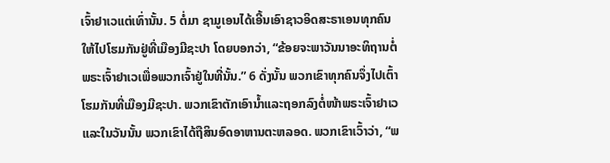ເຈົ້າຢາເວແຕ່ເທົ່ານັ້ນ. 5 ຕໍ່ມາ ຊາມູເອນໄດ້ເອີ້ນເອົາຊາວອິດສະຣາເອນທຸກຄົນ ໃຫ້ໄປໂຮມກັນຢູ່ທີ່ເມືອງມີຊະປາ ໂດຍບອກວ່າ, “ຂ້ອຍຈະພາວັນນາອະທິຖານຕໍ່ພຣະເຈົ້າຢາເວເພື່ອພວກເຈົ້າຢູ່ໃນທີ່ນັ້ນ.” 6 ດັ່ງນັ້ນ ພວກເຂົາທຸກຄົນຈຶ່ງໄປເຕົ້າໂຮມກັນທີ່ເມືອງມີຊະປາ. ພວກເຂົາຕັກເອົານໍ້າແລະຖອກລົງຕໍ່ໜ້າພຣະເຈົ້າຢາເວ ແລະໃນວັນນັ້ນ ພວກເຂົາໄດ້ຖືສິນອົດອາຫານຕະຫລອດ. ພວກເຂົາເວົ້າວ່າ, “ພ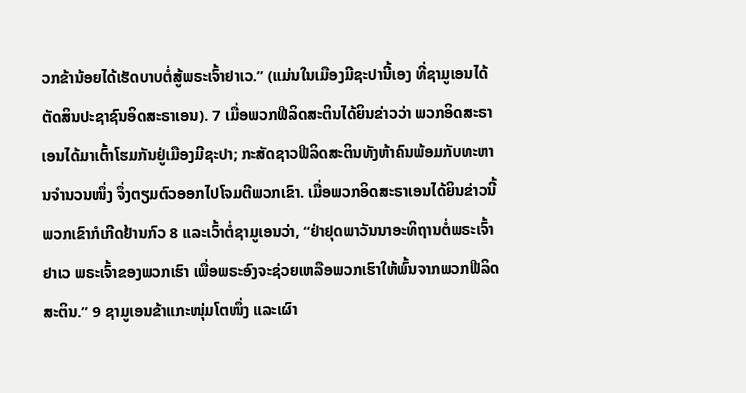ວກຂ້ານ້ອຍໄດ້ເຮັດບາບຕໍ່ສູ້ພຣະເຈົ້າຢາເວ.” (ແມ່ນໃນເມືອງມີຊະປານີ້ເອງ ທີ່ຊາມູເອນໄດ້ຕັດສິນປະຊາຊົນອິດສະຣາເອນ). 7 ເມື່ອພວກຟີລິດສະຕິນໄດ້ຍິນຂ່າວວ່າ ພວກອິດສະຣາເອນໄດ້ມາເຕົ້າໂຮມກັນຢູ່ເມືອງມີຊະປາ; ກະສັດຊາວຟີລິດສະຕິນທັງຫ້າຄົນພ້ອມກັບທະຫານຈຳນວນໜຶ່ງ ຈຶ່ງຕຽມຕົວອອກໄປໂຈມຕີພວກເຂົາ. ເມື່ອພວກອິດສະຣາເອນໄດ້ຍິນຂ່າວນີ້ ພວກເຂົາກໍເກີດຢ້ານກົວ 8 ແລະເວົ້າຕໍ່ຊາມູເອນວ່າ, “ຢ່າຢຸດພາວັນນາອະທິຖານຕໍ່ພຣະເຈົ້າຢາເວ ພຣະເຈົ້າຂອງພວກເຮົາ ເພື່ອພຣະອົງຈະຊ່ວຍເຫລືອພວກເຮົາໃຫ້ພົ້ນຈາກພວກຟີລິດສະຕິນ.” 9 ຊາມູເອນຂ້າແກະໜຸ່ມໂຕໜຶ່ງ ແລະເຜົາ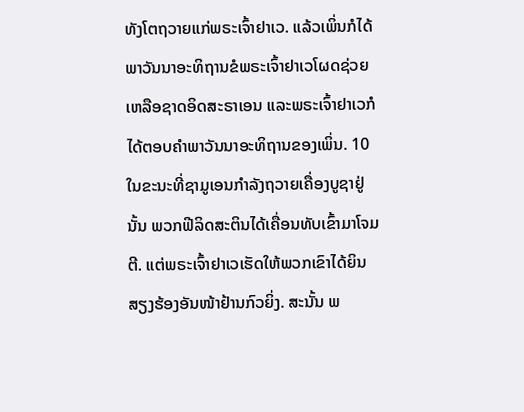ທັງໂຕຖວາຍແກ່ພຣະເຈົ້າຢາເວ. ແລ້ວເພິ່ນກໍໄດ້ພາວັນນາອະທິຖານຂໍພຣະເຈົ້າຢາເວໂຜດຊ່ວຍເຫລືອຊາດອິດສະຣາເອນ ແລະພຣະເຈົ້າຢາເວກໍໄດ້ຕອບຄຳພາວັນນາອະທິຖານຂອງເພິ່ນ. 10 ໃນຂະນະທີ່ຊາມູເອນກຳລັງຖວາຍເຄື່ອງບູຊາຢູ່ນັ້ນ ພວກຟີລິດສະຕິນໄດ້ເຄື່ອນທັບເຂົ້າມາໂຈມຕີ. ແຕ່ພຣະເຈົ້າຢາເວເຮັດໃຫ້ພວກເຂົາໄດ້ຍິນສຽງຮ້ອງອັນໜ້າຢ້ານກົວຍິ່ງ. ສະນັ້ນ ພ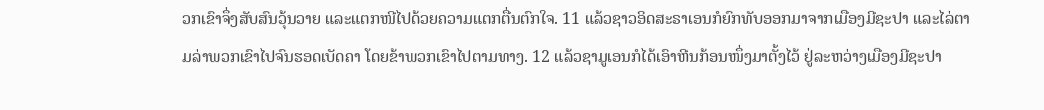ວກເຂົາຈຶ່ງສັບສົນວຸ້ນວາຍ ແລະແຕກໜີໄປດ້ວຍຄວາມແຕກຕື່ນຕົກໃຈ. 11 ແລ້ວຊາວອິດສະຣາເອນກໍຍົກທັບອອກມາຈາກເມືອງມີຊະປາ ແລະໄລ່ຕາມລ່າພວກເຂົາໄປຈົນຮອດເບັດຄາ ໂດຍຂ້າພວກເຂົາໄປຕາມທາງ. 12 ແລ້ວຊາມູເອນກໍໄດ້ເອົາຫີນກ້ອນໜຶ່ງມາຕັ້ງໄວ້ ຢູ່ລະຫວ່າງເມືອງມີຊະປາ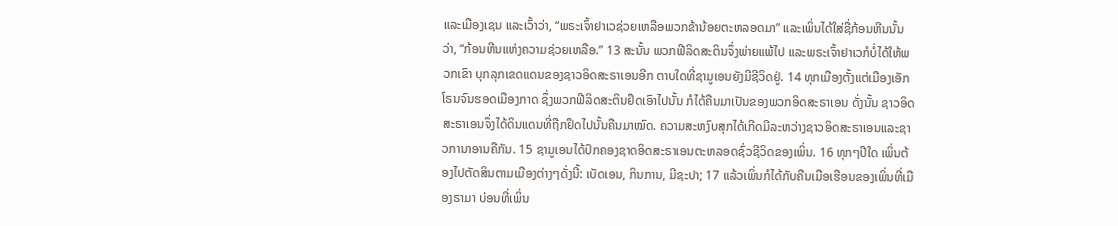ແລະເມືອງເຊນ ແລະເວົ້າວ່າ, “ພຣະເຈົ້າຢາເວຊ່ວຍເຫລືອພວກຂ້ານ້ອຍຕະຫລອດມາ” ແລະເພິ່ນໄດ້ໃສ່ຊື່ກ້ອນຫີນນັ້ນວ່າ, “ກ້ອນຫີນແຫ່ງຄວາມຊ່ວຍເຫລືອ.” 13 ສະນັ້ນ ພວກຟີລິດສະຕິນຈຶ່ງພ່າຍແພ້ໄປ ແລະພຣະເຈົ້າຢາເວກໍບໍ່ໄດ້ໃຫ້ພວກເຂົາ ບຸກລຸກເຂດແດນຂອງຊາວອິດສະຣາເອນອີກ ຕາບໃດທີ່ຊາມູເອນຍັງມີຊີວິດຢູ່. 14 ທຸກເມືອງຕັ້ງແຕ່ເມືອງເອັກໂຣນຈົນຮອດເມືອງກາດ ຊຶ່ງພວກຟີລິດສະຕິນຢຶດເອົາໄປນັ້ນ ກໍໄດ້ຄືນມາເປັນຂອງພວກອິດສະຣາເອນ ດັ່ງນັ້ນ ຊາວອິດສະຣາເອນຈຶ່ງໄດ້ດິນແດນທີ່ຖືກຢຶດໄປນັ້ນຄືນມາໝົດ. ຄວາມສະຫງົບສຸກໄດ້ເກີດມີລະຫວ່າງຊາວອິດສະຣາເອນແລະຊາວການາອານຄືກັນ. 15 ຊາມູເອນໄດ້ປົກຄອງຊາດອິດສະຣາເອນຕະຫລອດຊົ່ວຊີວິດຂອງເພິ່ນ. 16 ທຸກໆປີໃດ ເພິ່ນຕ້ອງໄປຕັດສິນຕາມເມືອງຕ່າງໆດັ່ງນີ້: ເບັດເອນ, ກິນການ, ມີຊະປາ; 17 ແລ້ວເພິ່ນກໍໄດ້ກັບຄືນເມືອເຮືອນຂອງເພິ່ນທີ່ເມືອງຣາມາ ບ່ອນທີ່ເພິ່ນ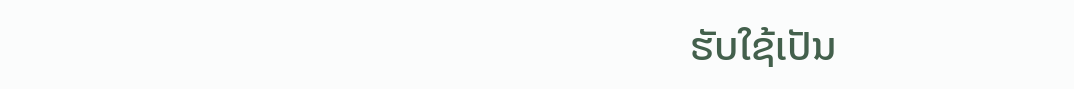ຮັບໃຊ້ເປັນ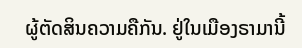ຜູ້ຕັດສິນຄວາມຄືກັນ. ຢູ່ໃນເມືອງຣາມານີ້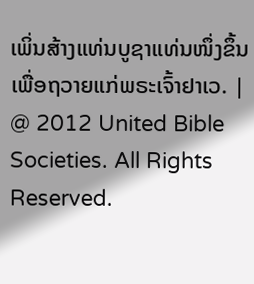ເພິ່ນສ້າງແທ່ນບູຊາແທ່ນໜຶ່ງຂຶ້ນເພື່ອຖວາຍແກ່ພຣະເຈົ້າຢາເວ. |
@ 2012 United Bible Societies. All Rights Reserved.